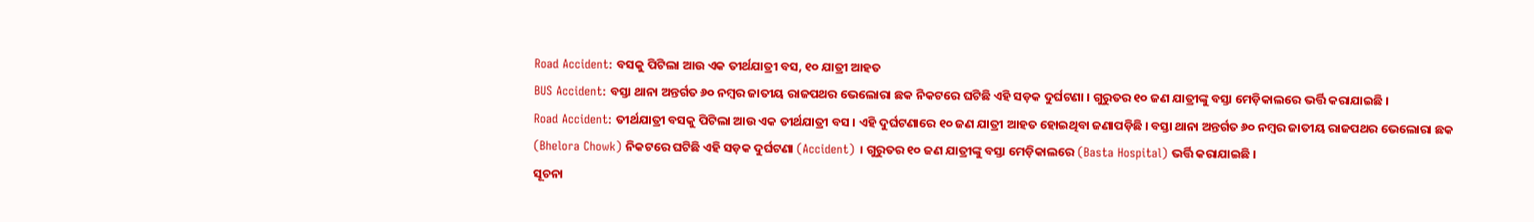Road Accident: ବସକୁ ପିଟିଲା ଆଉ ଏକ ତୀର୍ଥଯାତ୍ରୀ ବସ, ୧୦ ଯାତ୍ରୀ ଆହତ
BUS Accident: ବସ୍ତା ଥାନା ଅନ୍ତର୍ଗତ ୬୦ ନମ୍ବର ଜାତୀୟ ରାଜପଥର ଭେଲୋରା ଛକ ନିକଟରେ ଘଟିଛି ଏହି ସଡ଼କ ଦୁର୍ଘଟଣା । ଗୁରୁତର ୧୦ ଜଣ ଯାତ୍ରୀଙ୍କୁ ବସ୍ତା ମେଡ଼ିକାଲରେ ଭର୍ତ୍ତି କରାଯାଇଛି ।
Road Accident: ତୀର୍ଥଯାତ୍ରୀ ବସକୁ ପିଟିଲା ଆଉ ଏକ ତୀର୍ଥଯାତ୍ରୀ ବସ । ଏହି ଦୁର୍ଘଟଣାରେ ୧୦ ଜଣ ଯାତ୍ରୀ ଆହତ ହୋଇଥିବା ଜଣାପଡ଼ିଛି । ବସ୍ତା ଥାନା ଅନ୍ତର୍ଗତ ୬୦ ନମ୍ବର ଜାତୀୟ ରାଜପଥର ଭେଲୋରା ଛକ (Bhelora Chowk) ନିକଟରେ ଘଟିଛି ଏହି ସଡ଼କ ଦୁର୍ଘଟଣା (Accident) । ଗୁରୁତର ୧୦ ଜଣ ଯାତ୍ରୀଙ୍କୁ ବସ୍ତା ମେଡ଼ିକାଲରେ (Basta Hospital) ଭର୍ତ୍ତି କରାଯାଇଛି ।
ସୂଚନା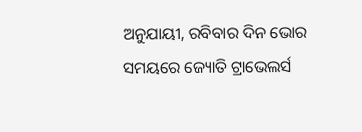ଅନୁଯାୟୀ, ରବିବାର ଦିନ ଭୋର ସମୟରେ ଜ୍ୟୋତି ଟ୍ରାଭେଲର୍ସ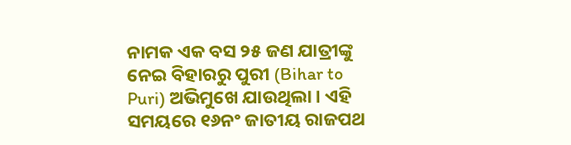ନାମକ ଏକ ବସ ୨୫ ଜଣ ଯାତ୍ରୀଙ୍କୁ ନେଇ ବିହାରରୁ ପୁରୀ (Bihar to Puri) ଅଭିମୁଖେ ଯାଉଥିଲା । ଏହି ସମୟରେ ୧୬ନଂ ଜାତୀୟ ରାଜପଥ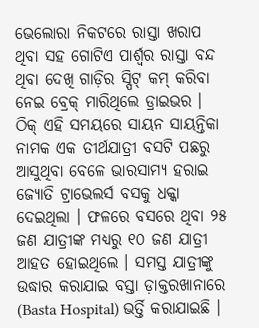ଭେଲୋରା ନିକଟରେ ରାସ୍ତା ଖରାପ ଥିବା ସହ ଗୋଟିଏ ପାର୍ଶ୍ବର ରାସ୍ତା ବନ୍ଦ ଥିବା ଦେଖି ଗାଡ଼ିର ସ୍ପିଟ୍ କମ୍ କରିବା ନେଇ ବ୍ରେକ୍ ମାରିଥିଲେ ଡ୍ରାଇଭର । ଠିକ୍ ଏହି ସମୟରେ ସାୟନ ସାୟନ୍ତିକା ନାମକ ଏକ ତୀର୍ଥଯାତ୍ରୀ ବସଟି ପଛରୁ ଆସୁଥିବା ବେଳେ ଭାରସାମ୍ୟ ହରାଇ ଜ୍ୟୋତି ଟ୍ରାଭେଲର୍ସ ବସକୁ ଧକ୍କା ଦେଇଥିଲା । ଫଳରେ ବସରେ ଥିବା ୨୫ ଜଣ ଯାତ୍ରୀଙ୍କ ମଧ୍ୟରୁ ୧୦ ଜଣ ଯାତ୍ରୀ ଆହତ ହୋଇଥିଲେ । ସମସ୍ତ ଯାତ୍ରୀଙ୍କୁ ଉଦ୍ଧାର କରାଯାଇ ବସ୍ତା ଡ଼ାକ୍ତରଖାନାରେ (Basta Hospital) ଭର୍ତ୍ତି କରାଯାଇଛି ।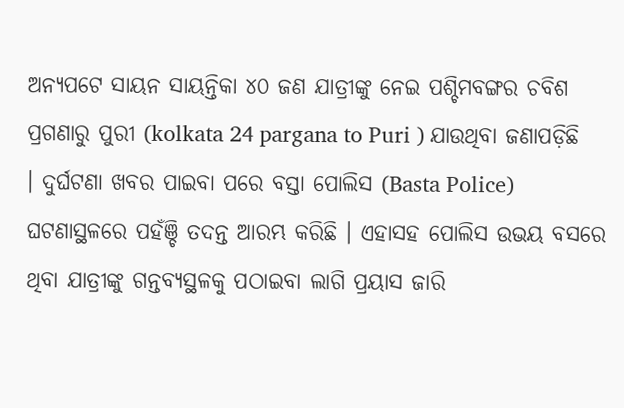ଅନ୍ୟପଟେ ସାୟନ ସାୟନ୍ତିକା ୪୦ ଜଣ ଯାତ୍ରୀଙ୍କୁ ନେଇ ପଶ୍ଚିମବଙ୍ଗର ଚବିଶ ପ୍ରଗଣାରୁ ପୁରୀ (kolkata 24 pargana to Puri ) ଯାଉଥିବା ଜଣାପଡ଼ିଛି । ଦୁର୍ଘଟଣା ଖବର ପାଇବା ପରେ ବସ୍ତା ପୋଲିସ (Basta Police) ଘଟଣାସ୍ଥଳରେ ପହଁଞ୍ଚି ତଦନ୍ତ ଆରମ୍ଭ କରିଛି । ଏହାସହ ପୋଲିସ ଉଭୟ ବସରେ ଥିବା ଯାତ୍ରୀଙ୍କୁ ଗନ୍ତବ୍ୟସ୍ଥଳକୁ ପଠାଇବା ଲାଗି ପ୍ରୟାସ ଜାରି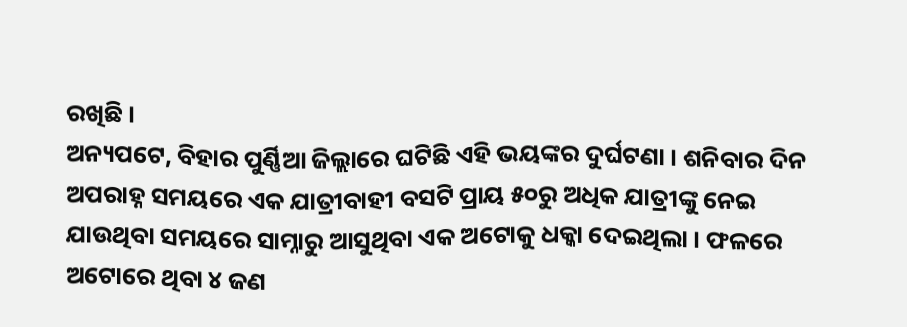ରଖିଛି ।
ଅନ୍ୟପଟେ, ବିହାର ପୁର୍ଣ୍ଣିଆ ଜିଲ୍ଲାରେ ଘଟିଛି ଏହି ଭୟଙ୍କର ଦୁର୍ଘଟଣା । ଶନିବାର ଦିନ ଅପରାହ୍ନ ସମୟରେ ଏକ ଯାତ୍ରୀବାହୀ ବସଟି ପ୍ରାୟ ୫୦ରୁ ଅଧିକ ଯାତ୍ରୀଙ୍କୁ ନେଇ ଯାଉଥିବା ସମୟରେ ସାମ୍ନାରୁ ଆସୁଥିବା ଏକ ଅଟୋକୁ ଧକ୍କା ଦେଇଥିଲା । ଫଳରେ ଅଟୋରେ ଥିବା ୪ ଜଣ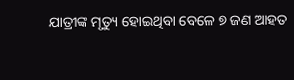ଯାତ୍ରୀଙ୍କ ମୃତ୍ୟୁ ହୋଇଥିବା ବେଳେ ୭ ଜଣ ଆହତ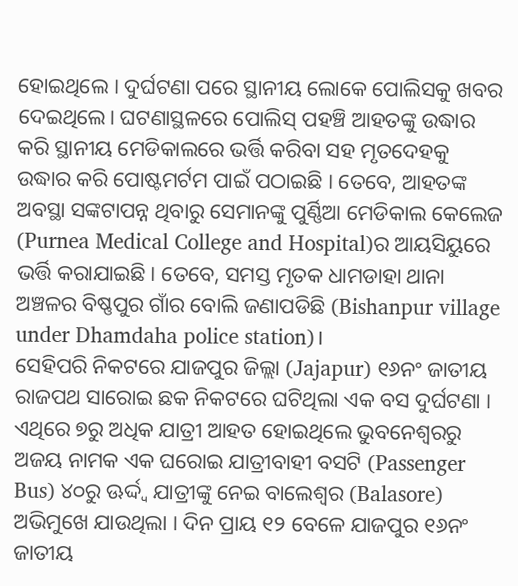ହୋଇଥିଲେ । ଦୁର୍ଘଟଣା ପରେ ସ୍ଥାନୀୟ ଲୋକେ ପୋଲିସକୁ ଖବର ଦେଇଥିଲେ। ଘଟଣାସ୍ଥଳରେ ପୋଲିସ୍ ପହଞ୍ଚି ଆହତଙ୍କୁ ଉଦ୍ଧାର କରି ସ୍ଥାନୀୟ ମେଡିକାଲରେ ଭର୍ତ୍ତି କରିବା ସହ ମୃତଦେହକୁ ଉଦ୍ଧାର କରି ପୋଷ୍ଟମର୍ଟମ ପାଇଁ ପଠାଇଛି । ତେବେ, ଆହତଙ୍କ ଅବସ୍ଥା ସଙ୍କଟାପନ୍ନ ଥିବାରୁ ସେମାନଙ୍କୁ ପୁର୍ଣ୍ଣିଆ ମେଡିକାଲ କେଲେଜ (Purnea Medical College and Hospital)ର ଆୟସିୟୁରେ ଭର୍ତ୍ତି କରାଯାଇଛି। ତେବେ, ସମସ୍ତ ମୃତକ ଧାମଡାହା ଥାନା ଅଞ୍ଚଳର ବିଷ୍ଣପୁର ଗାଁର ବୋଲି ଜଣାପଡିଛି (Bishanpur village under Dhamdaha police station)।
ସେହିପରି ନିକଟରେ ଯାଜପୁର ଜିଲ୍ଲା (Jajapur) ୧୬ନଂ ଜାତୀୟ ରାଜପଥ ସାରୋଇ ଛକ ନିକଟରେ ଘଟିଥିଲା ଏକ ବସ ଦୁର୍ଘଟଣା । ଏଥିରେ ୭ରୁ ଅଧିକ ଯାତ୍ରୀ ଆହତ ହୋଇଥିଲେ ଭୁବନେଶ୍ବରରୁ ଅଜୟ ନାମକ ଏକ ଘରୋଇ ଯାତ୍ରୀବାହୀ ବସଟି (Passenger Bus) ୪୦ରୁ ଊର୍ଦ୍ଦ୍ବ ଯାତ୍ରୀଙ୍କୁ ନେଇ ବାଲେଶ୍ବର (Balasore) ଅଭିମୁଖେ ଯାଉଥିଲା । ଦିନ ପ୍ରାୟ ୧୨ ବେଳେ ଯାଜପୁର ୧୬ନଂ ଜାତୀୟ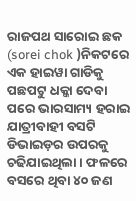ରାଜପଥ ସାରୋଇ ଛକ (sorei chok )ନିକଟରେ ଏକ ହାଇୱା ଗାଡିକୁ ପଛପଟୁ ଧକ୍କା ଦେବା ପରେ ଭାରସାମ୍ୟ ହରାଇ ଯାତ୍ରୀବାହୀ ବସଟି ଡିଭାଇଡ଼ର ଉପରକୁ ଚଢିଯାଇଥିଲା । ଫଳରେ ବସରେ ଥିବା ୪୦ ଜଣ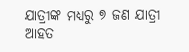ଯାତ୍ରୀଙ୍କ ମଧ୍ୟରୁ ୭ ଜଣ ଯାତ୍ରୀ ଆହତ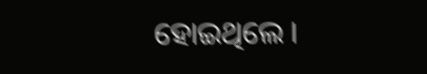ହୋଇଥିଲେ ।